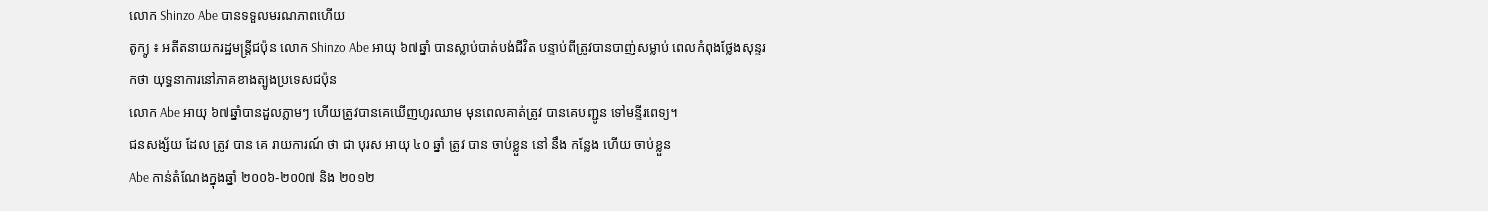លោក Shinzo Abe បានទទួលមរណភាពហើយ
តូក្យូ ៖ អតីតនាយករដ្ឋមន្ត្រីជប៉ុន លោក Shinzo Abe អាយុ ៦៧ឆ្នាំ បានស្លាប់បាត់បង់ជីវិត បន្ទាប់ពីត្រូវបានបាញ់សម្លាប់ ពេលកំពុងថ្លែងសុន្ទរកថា យុទ្ធនាការនៅភាគខាងត្បូងប្រទេសជប៉ុន
លោក Abe អាយុ ៦៧ឆ្នាំបានដួលភ្លាមៗ ហើយត្រូវបានគេឃើញហូរឈាម មុនពេលគាត់ត្រូវ បានគេបញ្ជូន ទៅមន្ទីរពេទ្យ។
ជនសង្ស័យ ដែល ត្រូវ បាន គេ រាយការណ៍ ថា ជា បុរស អាយុ ៤០ ឆ្នាំ ត្រូវ បាន ចាប់ខ្លួន នៅ នឹង កន្លែង ហើយ ចាប់ខ្លួន
Abe កាន់តំណែងក្នុងឆ្នាំ ២០០៦-២០0៧ និង ២០១២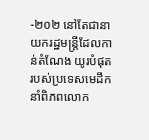-២០២ នៅតែជានាយករដ្ឋមន្ត្រីដែលកាន់តំណែង យូរបំផុតរបស់ប្រទេសមេដឹកនាំពិភពលោក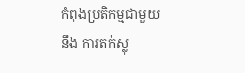កំពុងប្រតិកម្មជាមួយ នឹង ការតក់ស្លុ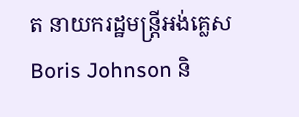ត នាយករដ្ឋមន្ត្រីអង់គ្លេស Boris Johnson និ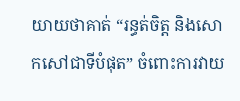យាយថាគាត់ “រន្ធត់ចិត្ត និងសោកសៅជាទីបំផុត” ចំពោះការវាយ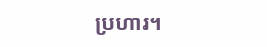ប្រហារ។